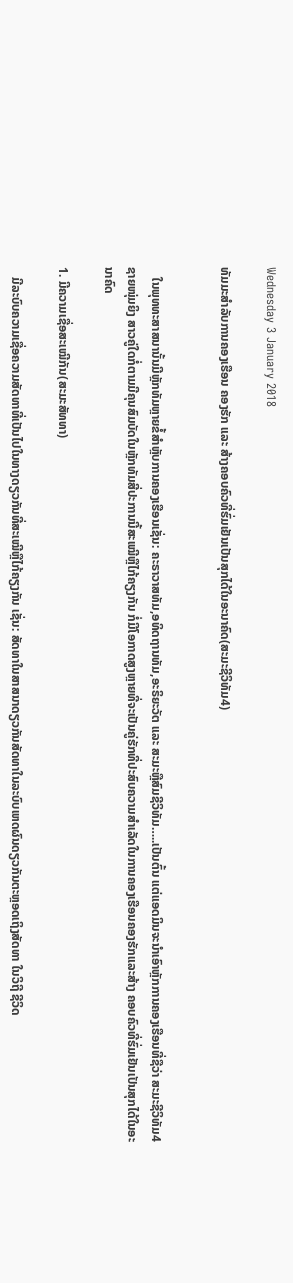Wednesday 3 January 2018

ທັມມະສຳລັບການຄອງເຮືອນ ຄອງຮັກ ແລະ ສ້າງຄອບຄົວທີ່ຮົ່ມເຢັນເປັນສຸກໄດ້ໃນອະນາຄົດ(ສະມະຊີວິທັມ4)


   ໃນພຸທທະສາສນານັ້ນມີຫຼັກທັມຫຼາຍຂໍ້ສຳຫຼັບການຄອງເຮືອນເຊັ່ນ: ຄະຣາວາສທັມ,ອທິດຖານທັມ,ອະຣິຍະວັຕ ແລະ ສະມະຫຼືສົມຊີວິທັມ…..ເປັນຕົ້ນ ແຕ່ແອດມິນຈະນຳເອົາຫຼັກການຄອງເຮືອນທີ່ຊືວ່າ ສະມະຊີວິທັມ4 ຊາຍໜຸ່ມຍິງ ສາວຄູ່ໃດກໍ່ຕາມມີຄຸນສົມບັດໃນຫຼັກທັມສີ່ປະການນີ້ສະເໝີຫຼືໄກ້ຄຽງກັນ ກໍ່ມີໂອກາດສູງຫຼາຍທີ່ຈະເປັນຄູ່ຮັກທີ່ປະສົບຄວາມສຳເລັດໃນການຄອງເຮືອນຄອງຮັກແລະສ້າງ ຄອບຄົວທີ່ຮົ່ມເຢັນເປັນສຸກໄດ້ໃນອະນາຄົດ

1. ມີຄວາມເຊື່ອສະເໝີກັນ(ສະມະສັທທາ)

   ມີລະບົບຄວາມເຊື່ອຄວາມສັດທາທີ່ເປັນໄປໃນທາງດຽວກັນທີ່ສະເໝີຫຼືໄກ້ຄຽງກັນ ເຊັ່ນ: ສັດທາໃນສາສນາດຽວກັນສັດທາໃນລະບົບເຫດຜົນດຽວກັນຕະຫຼອດເຖິງສັດທາ ໃນວິຖີ ຊີວິດ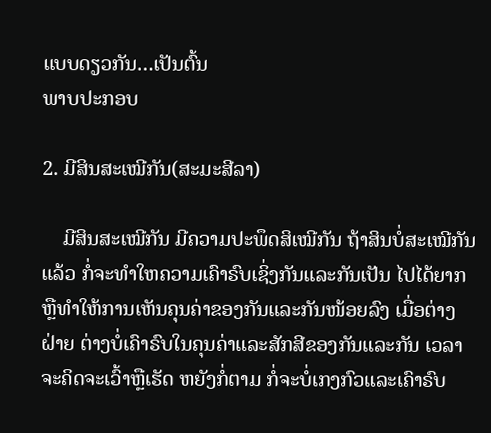ແບບດຽວກັນ…ເປັນຕົ້ນ
ພາບປະກອບ

2. ມີສິນສະເໝີກັນ(ສະມະສີລາ)

    ມີສິນສະເໝີກັນ ມີຄວາມປະພຶດສິເໝີກັນ ຖ້າສິນບໍ່ສະເໝີກັນແລ້ວ ກໍ່ຈະທຳໃຫຄວາມເຄົາຣົບເຊິ່ງກັນແລະກັນເປັນ ໄປໄດ້ຍາກ ຫຼືທຳໃຫ້ການເຫັນຄຸນຄ່າຂອງກັນແລະກັນໜ້ອຍລົງ ເມື່ອຕ່າງຝ່າຍ ຕ່າງບໍ່ເຄົາຣົບໃນຄຸນຄ່າແລະສັກສີຂອງກັນແລະກັນ ເວລາຈະຄິດຈະເວົ້າຫຼືເຮັດ ຫຍັງກໍ່ຕາມ ກໍ່ຈະບໍ່ເກງກົວແລະເຄົາຣົບ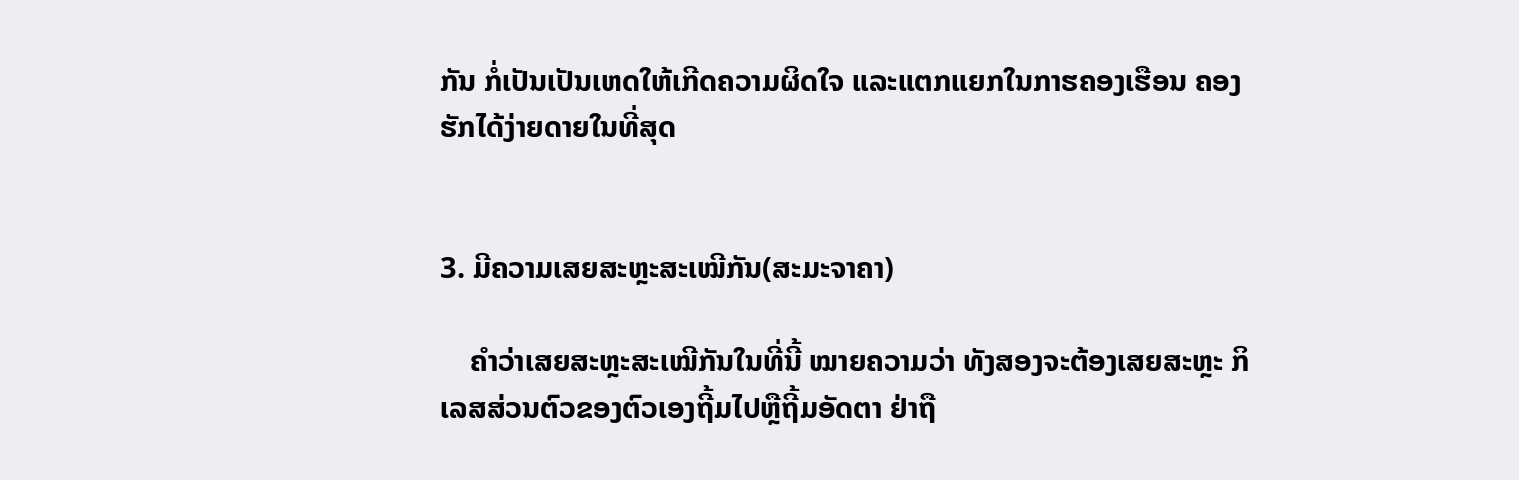ກັນ ກໍ່ເປັນເປັນເຫດໃຫ້ເກີດຄວາມຜິດໃຈ ແລະແຕກແຍກໃນກາຮຄອງເຮືອນ ຄອງຮັກໄດ້ງ່າຍດາຍໃນທີ່ສຸດ


3. ມີຄວາມເສຍສະຫຼະສະເໝີກັນ(ສະມະຈາຄາ)

    ຄຳວ່າເສຍສະຫຼະສະເໝີກັນໃນທີ່ນີ້ ໝາຍຄວາມວ່າ ທັງສອງຈະຕ້ອງເສຍສະຫຼະ ກິເລສສ່ວນຕົວຂອງຕົວເອງຖີ້ມໄປຫຼືຖີ້ມອັດຕາ ຢ່າຖື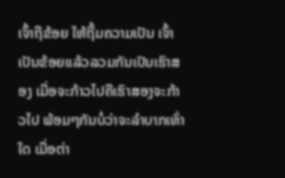ເຈົ້າຖືຂ້ອຍ ໃຫ້ຖີ້ມຄວາມເປັນ ເຈົ້າເປັນຂ້ອຍແລ້ວລວມກັນເປັນເຮົາສອງ ເມື່ອຈະກ້າວໄປຄືເຮົາສອງຈະກ້າວໄປ ພ້ອມໆກັນບໍ່ວ່າຈະລຳບາກເທົ່າໃດ ເມື່ອຕ່າ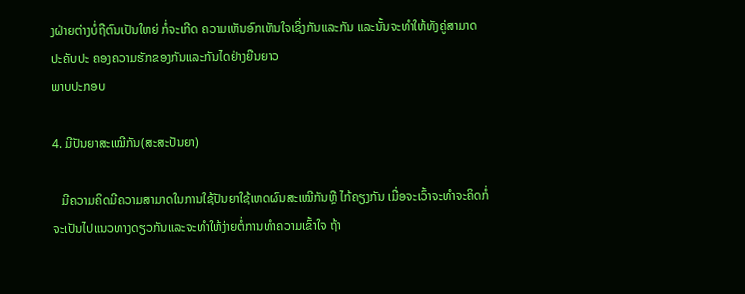ງຝ່າຍຕ່າງບໍ່ຖືຕົນເປັນໃຫຍ່ ກໍ່ຈະເກີດ ຄວາມເຫັນອົກເຫັນໃຈເຊິ່ງກັນແລະກັນ ແລະນັ້ນຈະທຳໃຫ້ທັງຄູ່ສາມາດປະຄັບປະ ຄອງຄວາມຮັກຂອງກັນແລະກັນໄດຢ່າງຍືນຍາວ
ພາບປະກອບ

4. ມີປັນຍາສະເໝີກັນ(ສະສະປັນຍາ)

   ມີຄວາມຄິດມີຄວາມສາມາດໃນການໃຊ້ປັນຍາໃຊ້ເຫດຜົນສະເໝີກັນຫຼື ໄກ້ຄຽງກັນ ເມື່ອຈະເວົ້າຈະທຳຈະຄິດກໍ່ຈະເປັນໄປແນວທາງດຽວກັນແລະຈະທຳໃຫ້ງ່າຍຕໍ່ການທຳຄວາມເຂົ້າໃຈ ຖ້າ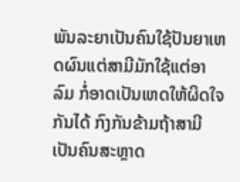ພັນລະຍາເປັນຄົນໃຊ້ປັນຍາເຫດຜົນແຕ່ສາມີມັກໃຊ້ແຕ່ອາລົມ ກໍ່ອາດເປັນເຫດໃຫ້ຜິດໃຈກັນໄດ້ ກົງກັນຂ້າມຖ້າສາມີເປັນຄົນສະຫຼາດ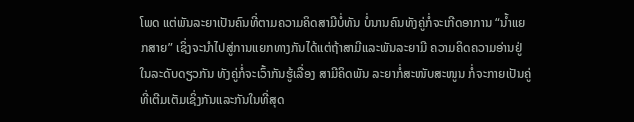ໂພດ ແຕ່ພັນລະຍາເປັນຄົນທີ່ຕາມຄວາມຄິດສາມີບໍ່ທັນ ບໍ່ນານຄົນທັງຄູ່ກໍ່ຈະເກີດອາການ “ນໍ້າແຍກສາຍ” ເຊິ່ງຈະນຳໄປສູ່ການແຍກທາງກັນໄດ້ແຕ່ຖ້າສາມີແລະພັນລະຍາມີ ຄວາມຄິດຄວາມອ່ານຢູ່ໃນລະດັບດຽວກັນ ທັງຄູ່ກໍ່ຈະເວົ້າກັນຮູ້ເລື່ອງ ສາມີຄິດພັນ ລະຍາກໍ່ສະໜັບສະໜູນ ກໍ່ຈະກາຍເປັນຄູ່ທີ່ເຕີມເຕັມເຊິ່ງກັນແລະກັນໃນທີ່ສຸດ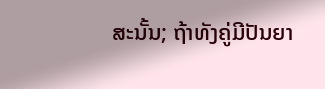ສະນັ້ນ; ຖ້າທັງຄູ່ມີປັນຍາ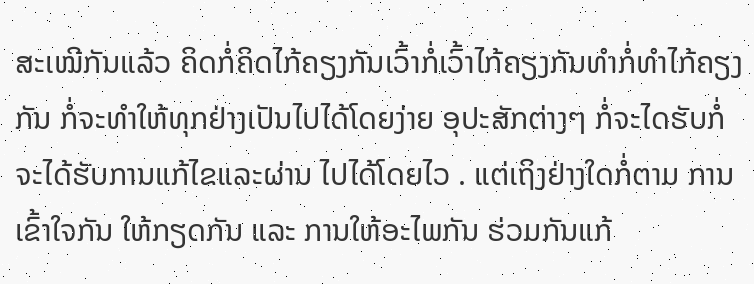ສະເໝີກັນແລ້ວ ຄິດກໍ່ຄິດໄກ້ຄຽງກັນເວົ້າກໍ່ເວົ້າໄກ້ຄຽງກັນທຳກໍ່ທຳໄກ້ຄຽງ ກັນ ກໍ່ຈະທຳໃຫ້ທຸກຢ່າງເປັນໄປໄດ້ໂດຍງ່າຍ ອຸປະສັກຕ່າງໆ ກໍ່ຈະໄດຮັບກໍ່ຈະໄດ້ຮັບການແກ້ໄຂແລະຜ່ານ ໄປໄດ້ໂດຍໄວ . ແຕ່ເຖິງຢ່າງໃດກໍ່ຕາມ ການເຂົ້າໃຈກັນ ໃຫ້ກຽດກັນ ແລະ ການໃຫ້ອະໄພກັນ ຮ່ວມກັນແກ້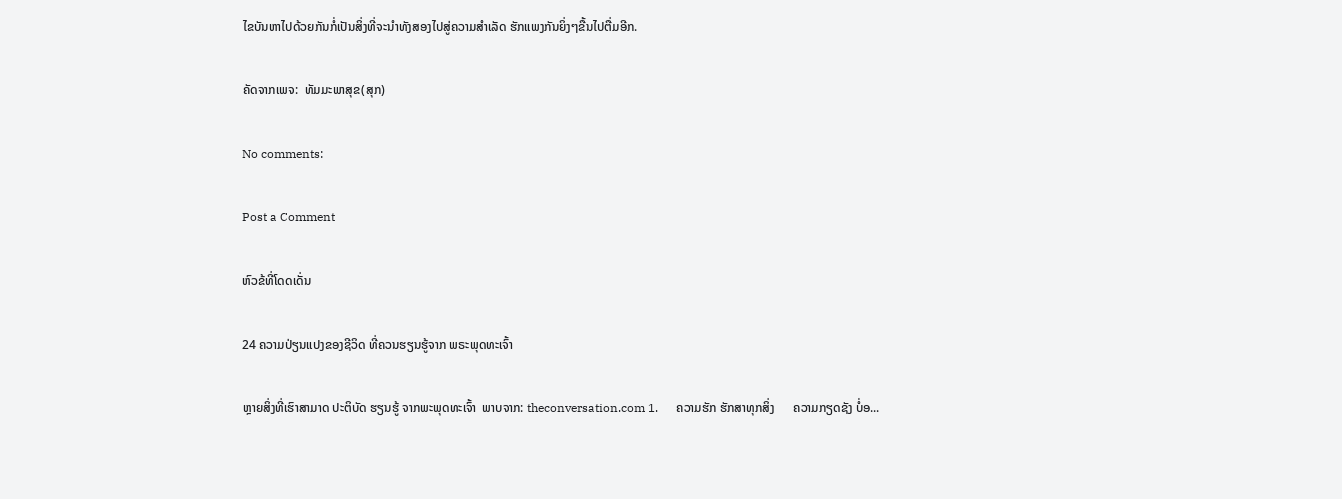ໄຂບັນຫາໄປດ້ວຍກັນກໍ່ເປັນສິ່ງທີ່ຈະນຳທັງສອງໄປສູ່ຄວາມສຳເລັດ ຮັກແພງກັນຍິ່ງໆຂື້ນໄປຕື່ມອີກ.

ຄັດຈາກເພຈ:  ທັມມະພາສຸຂ(ສຸກ)

No comments:

Post a Comment

ຫົວຂ້ທີ່ໂດດເດັ່ນ

24 ຄວາມປ່ຽນແປງຂອງຊີວິດ ທີ່ຄວນຮຽນຮູ້ຈາກ ພຣະພຸດທະເຈົ້າ

ຫຼາຍສິ່ງທີ່ເຮົາສາມາດ ປະຕິບັດ ຮຽນຮູ້ ຈາກພະພຸດທະເຈົ້າ  ພາບຈາກ: theconversation.com 1.      ຄວາມຮັກ ຮັກສາທຸກສິ່ງ      ຄວາມກຽດຊັງ ບໍ່ອ...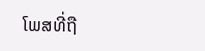ໂພສທີ່ຖື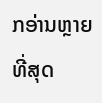ກອ່ານຫຼາຍທີ່ສຸດ